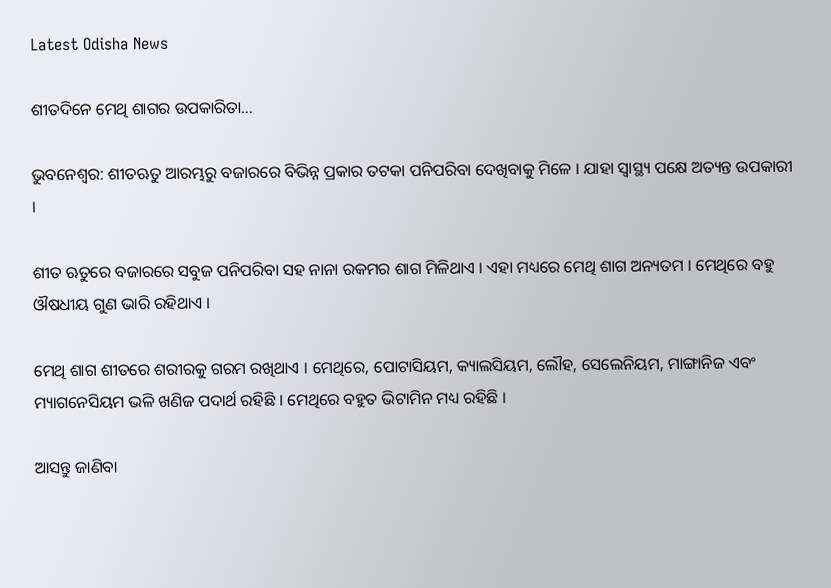Latest Odisha News

ଶୀତଦିନେ ମେଥି ଶାଗର ଉପକାରିତା…

ଭୁବନେଶ୍ୱର: ଶୀତଋତୁ ଆରମ୍ଭରୁ ବଜାରରେ ବିଭିନ୍ନ ପ୍ରକାର ତଟକା ପନିପରିବା ଦେଖିବାକୁ ମିଳେ । ଯାହା ସ୍ୱାସ୍ଥ୍ୟ ପକ୍ଷେ ଅତ୍ୟନ୍ତ ଉପକାରୀ ।

ଶୀତ ଋତୁରେ ବଜାରରେ ସବୁଜ ପନିପରିବା ସହ ନାନା ରକମର ଶାଗ ମିଳିଥାଏ । ଏହା ମଧ୍ୟରେ ମେଥି ଶାଗ ଅନ୍ୟତମ । ମେଥିରେ ବହୁ ଔଷଧୀୟ ଗୁଣ ଭାରି ରହିଥାଏ ।

ମେଥି ଶାଗ ଶୀତରେ ଶରୀରକୁ ଗରମ ରଖିଥାଏ । ମେଥିରେ, ପୋଟାସିୟମ, କ୍ୟାଲସିୟମ, ଲୌହ, ସେଲେନିୟମ, ମାଙ୍ଗାନିଜ ଏବଂ ମ୍ୟାଗନେସିୟମ ଭଳି ଖଣିଜ ପଦାର୍ଥ ରହିଛି । ମେଥିରେ ବହୁତ ଭିଟାମିନ ମଧ୍ୟ ରହିଛି ।

ଆସନ୍ତୁ ଜାଣିବା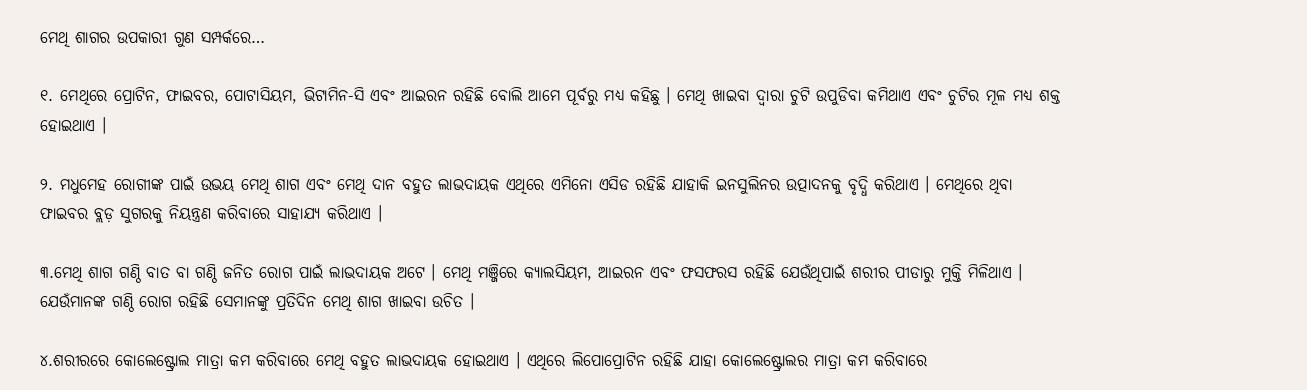ମେଥି ଶାଗର ଉପକାରୀ ଗୁଣ ସମ୍ପର୍କରେ…

୧. ମେଥିରେ ପ୍ରୋଟିନ, ଫାଇବର, ପୋଟାସିୟମ, ଭିଟାମିନ-ସି ଏବଂ ଆଇରନ ରହିଛି ବୋଲି ଆମେ ପୂର୍ବରୁ ମଧ୍ୟ କହିଛୁ । ମେଥି ଖାଇବା ଦ୍ୱାରା ଚୁଟି ଉପୁଡିବା କମିଥାଏ ଏବଂ ଚୁଟିର ମୂଳ ମଧ୍ୟ ଶକ୍ତ ହୋଇଥାଏ ।

୨. ମଧୁମେହ ରୋଗୀଙ୍କ ପାଇଁ ଉଭୟ ମେଥି ଶାଗ ଏବଂ ମେଥି ଦାନ ବହୁତ ଲାଭଦାୟକ ଏଥିରେ ଏମିନୋ ଏସିଡ ରହିଛି ଯାହାକି ଇନସୁଲିନର ଉତ୍ପାଦନକୁ ବୃଦ୍ଧି କରିଥାଏ । ମେଥିରେ ଥିବା ଫାଇବର ବ୍ଲଡ଼ ସୁଗରକୁ ନିୟନ୍ତ୍ରଣ କରିବାରେ ସାହାଯ୍ୟ କରିଥାଏ ।

୩.ମେଥି ଶାଗ ଗଣ୍ଠି ବାତ ବା ଗଣ୍ଠି ଜନିତ ରୋଗ ପାଇଁ ଲାଭଦାୟକ ଅଟେ । ମେଥି ମଞ୍ଜିରେ କ୍ୟାଲସିୟମ, ଆଇରନ ଏବଂ ଫସଫରସ ରହିଛି ଯେଉଁଥିପାଇଁ ଶରୀର ପୀଡାରୁ ମୁକ୍ତି ମିଳିଥାଏ । ଯେଉଁମାନଙ୍କ ଗଣ୍ଠି ରୋଗ ରହିଛି ସେମାନଙ୍କୁ ପ୍ରତିଦିନ ମେଥି ଶାଗ ଖାଇବା ଉଚିତ ।

୪.ଶରୀରରେ କୋଲେଷ୍ଟ୍ରୋଲ ମାତ୍ରା କମ କରିବାରେ ମେଥି ବହୁତ ଲାଭଦାୟକ ହୋଇଥାଏ । ଏଥିରେ ଲିପୋପ୍ରୋଟିନ ରହିଛି ଯାହା କୋଲେଷ୍ଟ୍ରୋଲର ମାତ୍ରା କମ କରିବାରେ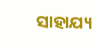ସାହାଯ୍ୟ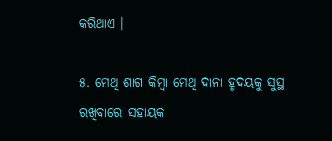କରିଥାଏ ।

୫. ମେଥି ଶାଗ କିମ୍ବା ମେଥି ଦାନା ହୃଦୟକୁ ସୁସ୍ଥ ରଖିବାରେ ସହାୟକ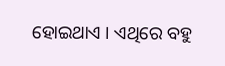ହୋଇଥାଏ । ଏଥିରେ ବହୁ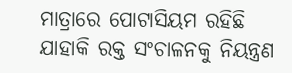ମାତ୍ରାରେ ପୋଟାସିୟମ ରହିଛି ଯାହାକି ରକ୍ତ ସଂଚାଳନକୁ ନିୟନ୍ତ୍ରଣ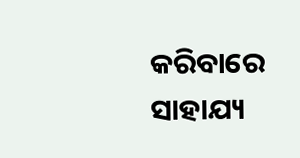କରିବାରେ ସାହାଯ୍ୟ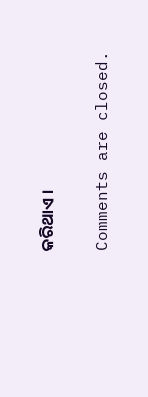କରିଥାଏ ।

Comments are closed.